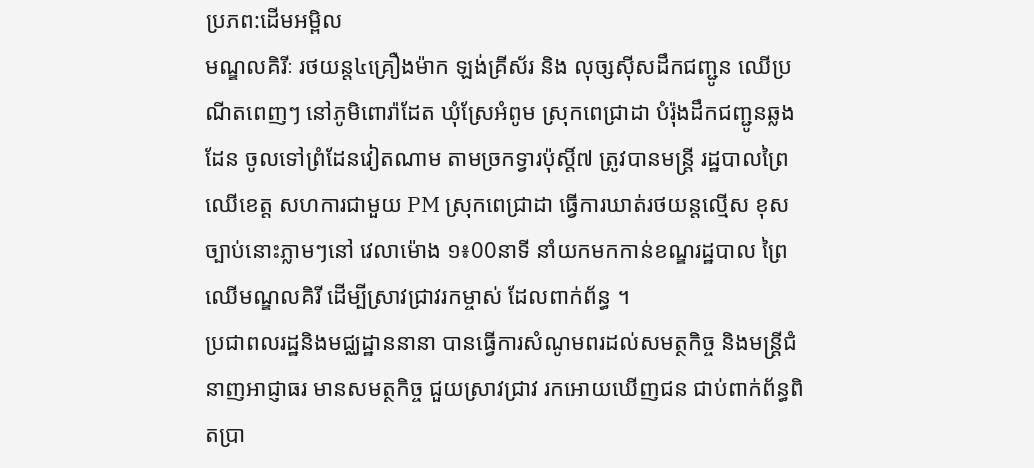ប្រភព:ដើមអម្ពិល
មណ្ឌលគិរីៈ រថយន្ត៤គ្រឿងម៉ាក ឡង់គ្រីស័រ និង លុច្សស៊ីសដឹកជញ្ជូន ឈើប្រណីតពេញៗ នៅភូមិពោរ៉ាដែត ឃុំស្រែអំពូម ស្រុកពេជ្រាដា បំរ៉ុងដឹកជញ្ជូនឆ្លងដែន ចូលទៅព្រំដែនវៀតណាម តាមច្រកទ្វារប៉ុស្តិ៍៧ ត្រូវបានមន្រ្តី រដ្ឋបាលព្រៃឈើខេត្ត សហការជាមួយ PM ស្រុកពេជ្រាដា ធ្វើការឃាត់រថយន្តល្មើស ខុសច្បាប់នោះភ្លាមៗនៅ វេលាម៉ោង ១៖00នាទី នាំយកមកកាន់ខណ្ឌរដ្ឋបាល ព្រៃឈើមណ្ឌលគិរី ដើម្បីស្រាវជ្រាវរកម្ចាស់ ដែលពាក់ព័ន្ធ ។
ប្រជាពលរដ្ឋនិងមជ្ឈដ្ឋាននានា បានធ្វើការសំណូមពរដល់សមត្ថកិច្ច និងមន្រ្តីជំនាញអាជ្ញាធរ មានសមត្ថកិច្ច ជួយស្រាវជ្រាវ រកអោយឃើញជន ជាប់ពាក់ព័ន្ធពិតប្រា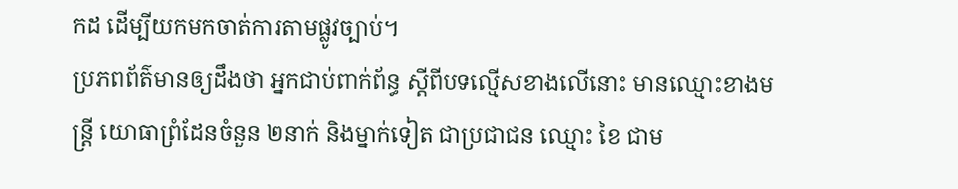កដ ដើម្បីយកមកចាត់ការតាមផ្លូវច្បាប់។
ប្រភពព័ត៌មានឲ្យដឹងថា អ្នកជាប់ពាក់ព័ន្ធ ស្តីពីបទល្មើសខាងលើនោះ មានឈ្មោះខាងមន្រ្តី យោធាព្រំដែនចំនួន ២នាក់ និងម្នាក់ទៀត ជាប្រជាជន ឈ្មោះ ខៃ ជាម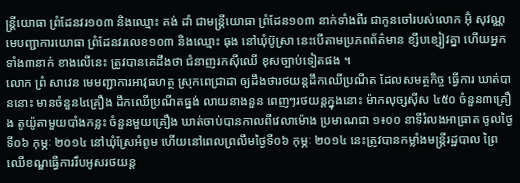ន្រ្តីយោធា ព្រំដែនវរ១០៣ និងឈ្មោះ គង់ ដាំ ជាមន្រ្តីយោធា ព្រំដែន១០៣ នាក់ទាំងពីរ ជាកូនចៅរបស់លោក អ៊ុំ សុវណ្ណ មេបញ្ជាការយោធា ព្រំដែនវរលេខ១០៣ និងឈ្មោះ ធុង នៅឃុំប៊ូស្រា នេះបើតាមប្រភពព័ត៌មាន ខ្សឹបខ្សៀវគ្នា ហើយអ្នកទាំង៣នាក់ ខាងលើនេះ ត្រូវបានគេដឹងថា ជំនាញរកស៊ីឈើ ខុសច្បាប់ទៀតផង ។
លោក ព្រំ សាវេន មេមញ្ជាការអាវុធហត្ថ ស្រុកពេជ្រាដា ឲ្យដឹងថារថយន្តដឹកឈើប្រណីត ដែលសមត្ថកិច្ច ធ្វើការ ឃាត់បាននោះ មានចំនួន៤គ្រឿង ដឹកឈើប្រណីតធ្នង់ លាយនាងនួន ពេញៗរថយន្តក្នុងនោះ ម៉ាកលុច្សស៊ីស ៤៥០ ចំនួន៣គ្រឿង តូយ៉ូតាមួយបាំងកន្លះ ចំនួនមួយគ្រឿង ឃាត់ចាប់បានកាលពីវេលាម៉ោង ប្រមាណជា ១៖០០ នាទីរំលងអាធ្រាត ចូលថ្ងៃទី០៦ កុម្ភៈ ២០១៤ នៅឃុំស្រែអំពូម ហើយនៅពេលព្រលឹមថ្ងៃទី០៦ កុម្ភៈ ២០១៤ នេះត្រូវបានកម្លាំងមន្ត្រីរដ្ឋបាល ព្រៃឈើខណ្ឌធ្វើការរឹបអូសរថយន្ត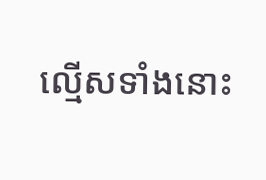ល្មើសទាំងនោះ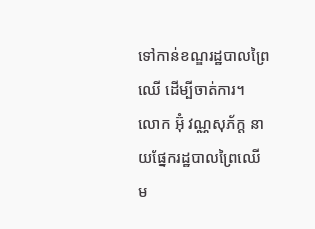ទៅកាន់ខណ្ឌរដ្ឋបាលព្រៃឈើ ដើម្បីចាត់ការ។
លោក អ៊ុំ វណ្ណសុភ័ក្ត នាយផ្នែករដ្ឋបាលព្រៃឈើ ម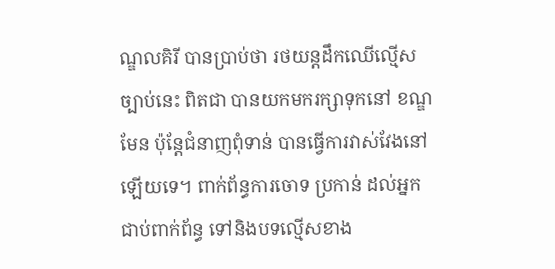ណ្ឌលគិរី បានប្រាប់ថា រថយន្តដឹកឈើល្មើសច្បាប់នេះ ពិតជា បានយកមករក្សាទុកនៅ ខណ្ឌមែន ប៉ុន្តែជំនាញពុំទាន់ បានធ្វើការវាស់វែងនៅ ឡើយទេ។ ពាក់ព័ន្ធការចោទ ប្រកាន់ ដល់អ្នកជាប់ពាក់ព័ន្ធ ទៅនិងបទល្មើសខាង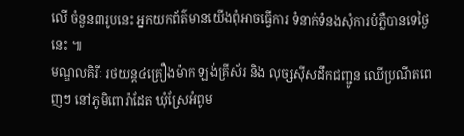លើ ចំនួន៣រូបនេះ អ្នកយកព័ត៌មានយើងពុំអាចធ្វើការ ទំនាក់ទំនងសុំការបំភ្លឺបានទេថ្ងៃនេះ ៕
មណ្ឌលគិរីៈ រថយន្ត៤គ្រឿងម៉ាក ឡង់គ្រីស័រ និង លុច្សស៊ីសដឹកជញ្ជូន ឈើប្រណីតពេញៗ នៅភូមិពោរ៉ាដែត ឃុំស្រែអំពូម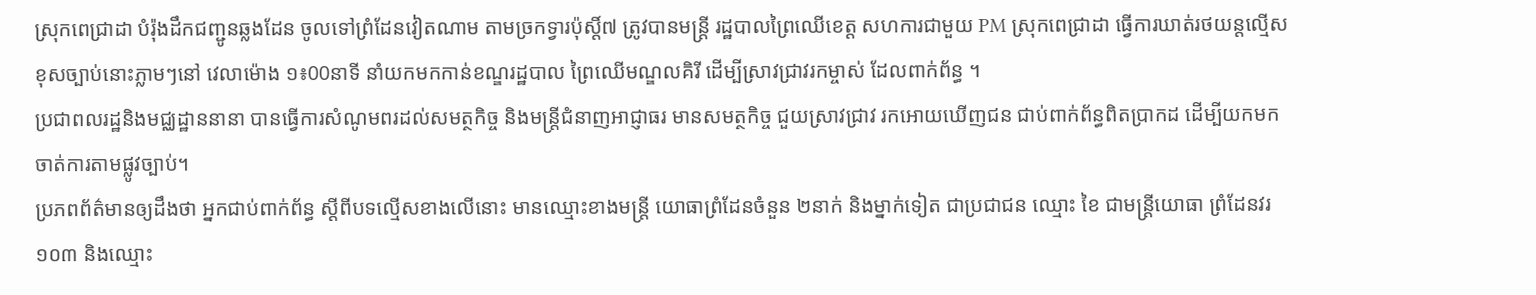ស្រុកពេជ្រាដា បំរ៉ុងដឹកជញ្ជូនឆ្លងដែន ចូលទៅព្រំដែនវៀតណាម តាមច្រកទ្វារប៉ុស្តិ៍៧ ត្រូវបានមន្រ្តី រដ្ឋបាលព្រៃឈើខេត្ត សហការជាមួយ PM ស្រុកពេជ្រាដា ធ្វើការឃាត់រថយន្តល្មើស ខុសច្បាប់នោះភ្លាមៗនៅ វេលាម៉ោង ១៖00នាទី នាំយកមកកាន់ខណ្ឌរដ្ឋបាល ព្រៃឈើមណ្ឌលគិរី ដើម្បីស្រាវជ្រាវរកម្ចាស់ ដែលពាក់ព័ន្ធ ។
ប្រជាពលរដ្ឋនិងមជ្ឈដ្ឋាននានា បានធ្វើការសំណូមពរដល់សមត្ថកិច្ច និងមន្រ្តីជំនាញអាជ្ញាធរ មានសមត្ថកិច្ច ជួយស្រាវជ្រាវ រកអោយឃើញជន ជាប់ពាក់ព័ន្ធពិតប្រាកដ ដើម្បីយកមកចាត់ការតាមផ្លូវច្បាប់។
ប្រភពព័ត៌មានឲ្យដឹងថា អ្នកជាប់ពាក់ព័ន្ធ ស្តីពីបទល្មើសខាងលើនោះ មានឈ្មោះខាងមន្រ្តី យោធាព្រំដែនចំនួន ២នាក់ និងម្នាក់ទៀត ជាប្រជាជន ឈ្មោះ ខៃ ជាមន្រ្តីយោធា ព្រំដែនវរ១០៣ និងឈ្មោះ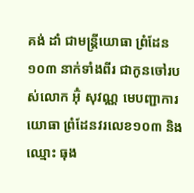គង់ ដាំ ជាមន្រ្តីយោធា ព្រំដែន១០៣ នាក់ទាំងពីរ ជាកូនចៅរបស់លោក អ៊ុំ សុវណ្ណ មេបញ្ជាការយោធា ព្រំដែនវរលេខ១០៣ និងឈ្មោះ ធុង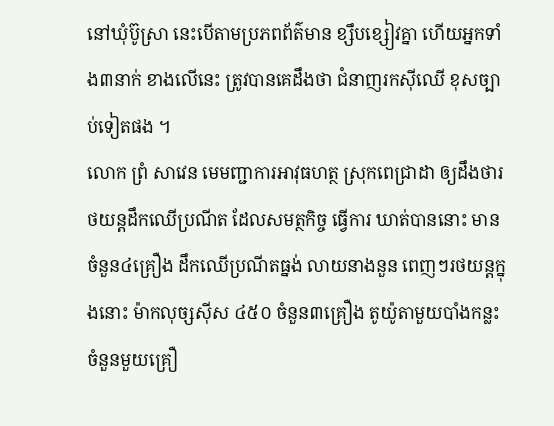នៅឃុំប៊ូស្រា នេះបើតាមប្រភពព័ត៌មាន ខ្សឹបខ្សៀវគ្នា ហើយអ្នកទាំង៣នាក់ ខាងលើនេះ ត្រូវបានគេដឹងថា ជំនាញរកស៊ីឈើ ខុសច្បាប់ទៀតផង ។
លោក ព្រំ សាវេន មេមញ្ជាការអាវុធហត្ថ ស្រុកពេជ្រាដា ឲ្យដឹងថារថយន្តដឹកឈើប្រណីត ដែលសមត្ថកិច្ច ធ្វើការ ឃាត់បាននោះ មានចំនួន៤គ្រឿង ដឹកឈើប្រណីតធ្នង់ លាយនាងនួន ពេញៗរថយន្តក្នុងនោះ ម៉ាកលុច្សស៊ីស ៤៥០ ចំនួន៣គ្រឿង តូយ៉ូតាមួយបាំងកន្លះ ចំនួនមួយគ្រឿ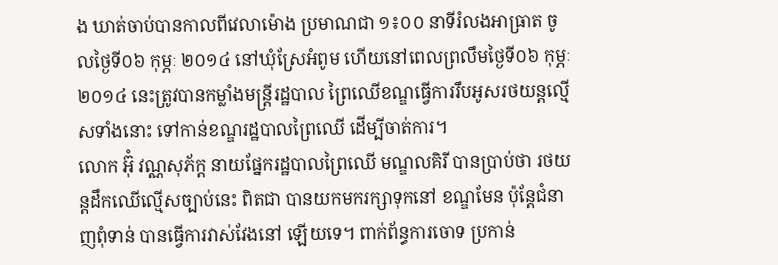ង ឃាត់ចាប់បានកាលពីវេលាម៉ោង ប្រមាណជា ១៖០០ នាទីរំលងអាធ្រាត ចូលថ្ងៃទី០៦ កុម្ភៈ ២០១៤ នៅឃុំស្រែអំពូម ហើយនៅពេលព្រលឹមថ្ងៃទី០៦ កុម្ភៈ ២០១៤ នេះត្រូវបានកម្លាំងមន្ត្រីរដ្ឋបាល ព្រៃឈើខណ្ឌធ្វើការរឹបអូសរថយន្តល្មើសទាំងនោះ ទៅកាន់ខណ្ឌរដ្ឋបាលព្រៃឈើ ដើម្បីចាត់ការ។
លោក អ៊ុំ វណ្ណសុភ័ក្ត នាយផ្នែករដ្ឋបាលព្រៃឈើ មណ្ឌលគិរី បានប្រាប់ថា រថយន្តដឹកឈើល្មើសច្បាប់នេះ ពិតជា បានយកមករក្សាទុកនៅ ខណ្ឌមែន ប៉ុន្តែជំនាញពុំទាន់ បានធ្វើការវាស់វែងនៅ ឡើយទេ។ ពាក់ព័ន្ធការចោទ ប្រកាន់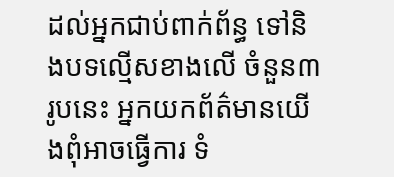ដល់អ្នកជាប់ពាក់ព័ន្ធ ទៅនិងបទល្មើសខាងលើ ចំនួន៣រូបនេះ អ្នកយកព័ត៌មានយើងពុំអាចធ្វើការ ទំ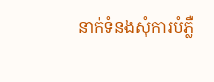នាក់ទំនងសុំការបំភ្លឺ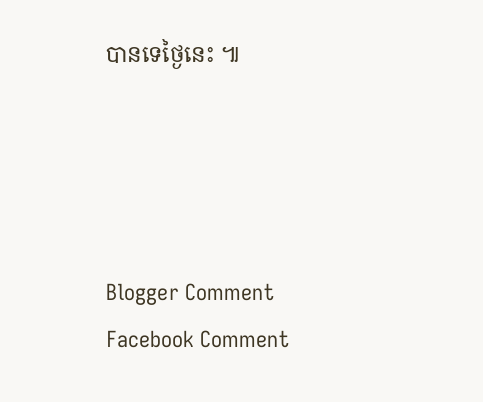បានទេថ្ងៃនេះ ៕




Blogger Comment
Facebook Comment